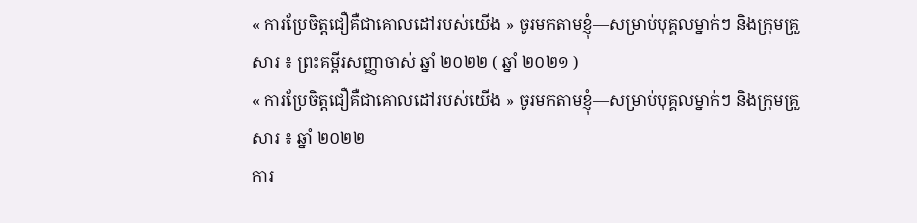« ការប្រែចិត្តជឿគឺជាគោលដៅរបស់យើង » ចូរមកតាមខ្ញុំ—សម្រាប់បុគ្គលម្នាក់ៗ និងក្រុមគ្រួសារ ៖ ព្រះគម្ពីរសញ្ញាចាស់ ឆ្នាំ ២០២២ ( ឆ្នាំ ២០២១ )
« ការប្រែចិត្តជឿគឺជាគោលដៅរបស់យើង » ចូរមកតាមខ្ញុំ—សម្រាប់បុគ្គលម្នាក់ៗ និងក្រុមគ្រួសារ ៖ ឆ្នាំ ២០២២
ការ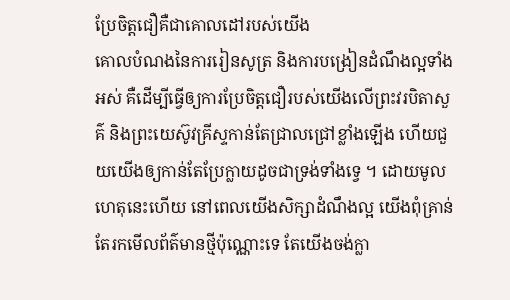ប្រែចិត្តជឿគឺជាគោលដៅរបស់យើង
គោលបំណងនៃការរៀនសូត្រ និងការបង្រៀនដំណឹងល្អទាំងអស់ គឺដើម្បីធ្វើឲ្យការប្រែចិត្តជឿរបស់យើងលើព្រះវរបិតាសួគ៌ និងព្រះយេស៊ូវគ្រីស្ទកាន់តែជ្រាលជ្រៅខ្លាំងឡើង ហើយជួយយើងឲ្យកាន់តែប្រែក្លាយដូចជាទ្រង់ទាំងទ្វេ ។ ដោយមូលហេតុនេះហើយ នៅពេលយើងសិក្សាដំណឹងល្អ យើងពុំគ្រាន់តែរកមើលព័ត៌មានថ្មីប៉ុណ្ណោះទេ តែយើងចង់ក្លា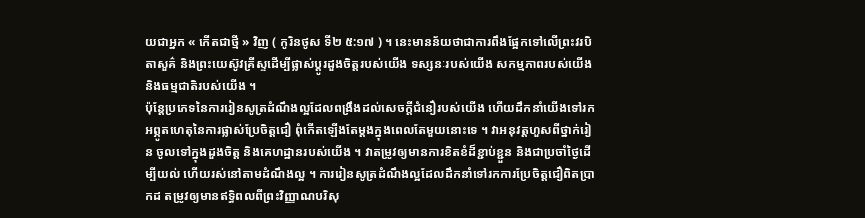យជាអ្នក « កើតជាថ្មី » វិញ ( កូរិនថូស ទី២ ៥:១៧ ) ។ នេះមានន័យថាជាការពឹងផ្អែកទៅលើព្រះវរបិតាសួគ៌ និងព្រះយេស៊ូវគ្រីស្ទដើម្បីផ្លាស់ប្ដូរដួងចិត្តរបស់យើង ទស្សនៈរបស់យើង សកម្មភាពរបស់យើង និងធម្មជាតិរបស់យើង ។
ប៉ុន្តែប្រភេទនៃការរៀនសូត្រដំណឹងល្អដែលពង្រឹងដល់សេចក្ដីជំនឿរបស់យើង ហើយដឹកនាំយើងទៅរកអព្ភូតហេតុនៃការផ្លាស់ប្រែចិត្តជឿ ពុំកើតឡើងតែម្តងក្នុងពេលតែមួយនោះទេ ។ វាអនុវត្តហួសពីថ្នាក់រៀន ចូលទៅក្នុងដួងចិត្ត និងគេហដ្ឋានរបស់យើង ។ វាតម្រូវឲ្យមានការខិតខំដ៏ខ្ជាប់ខ្ជួន និងជាប្រចាំថ្ងៃដើម្បីយល់ ហើយរស់នៅតាមដំណឹងល្អ ។ ការរៀនសូត្រដំណឹងល្អដែលដឹកនាំទៅរកការប្រែចិត្តជឿពិតប្រាកដ តម្រូវឲ្យមានឥទ្ធិពលពីព្រះវិញ្ញាណបរិសុ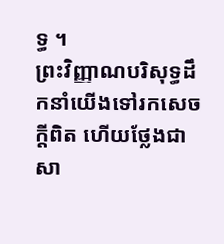ទ្ធ ។
ព្រះវិញ្ញាណបរិសុទ្ធដឹកនាំយើងទៅរកសេចក្ដីពិត ហើយថ្លែងជាសា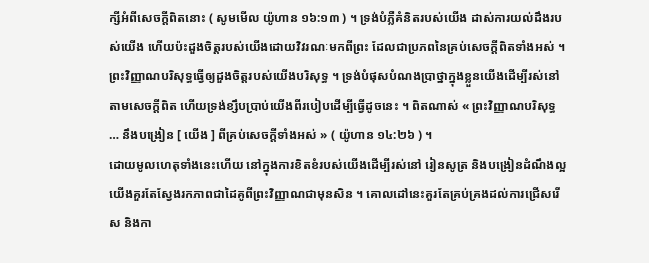ក្សីអំពីសេចក្ដីពិតនោះ ( សូមមើល យ៉ូហាន ១៦:១៣ ) ។ ទ្រង់បំភ្លឺគំនិតរបស់យើង ដាស់ការយល់ដឹងរបស់យើង ហើយប៉ះដួងចិត្តរបស់យើងដោយវិវរណៈមកពីព្រះ ដែលជាប្រភពនៃគ្រប់សេចក្ដីពិតទាំងអស់ ។ ព្រះវិញ្ញាណបរិសុទ្ធធ្វើឲ្យដួងចិត្តរបស់យើងបរិសុទ្ធ ។ ទ្រង់បំផុសបំណងប្រាថ្នាក្នុងខ្លួនយើងដើម្បីរស់នៅតាមសេចក្ដីពិត ហើយទ្រង់ខ្សឹបប្រាប់យើងពីរបៀបដើម្បីធ្វើដូចនេះ ។ ពិតណាស់ « ព្រះវិញ្ញាណបរិសុទ្ធ … នឹងបង្រៀន [ យើង ] ពីគ្រប់សេចក្ដីទាំងអស់ » ( យ៉ូហាន ១៤:២៦ ) ។
ដោយមូលហេតុទាំងនេះហើយ នៅក្នុងការខិតខំរបស់យើងដើម្បីរស់នៅ រៀនសូត្រ និងបង្រៀនដំណឹងល្អ យើងគួរតែស្វែងរកភាពជាដៃគូពីព្រះវិញ្ញាណជាមុនសិន ។ គោលដៅនេះគួរតែគ្រប់គ្រងដល់ការជ្រើសរើស និងកា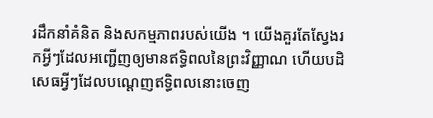រដឹកនាំគំនិត និងសកម្មភាពរបស់យើង ។ យើងគួរតែស្វែងរកអ្វីៗដែលអញ្ជើញឲ្យមានឥទ្ធិពលនៃព្រះវិញ្ញាណ ហើយបដិសេធអ្វីៗដែលបណ្ដេញឥទ្ធិពលនោះចេញ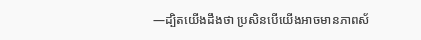—ដ្បិតយើងដឹងថា ប្រសិនបើយើងអាចមានភាពស័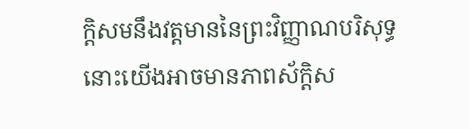ក្ដិសមនឹងវត្តមាននៃព្រះវិញ្ញាណបរិសុទ្ធ នោះយើងអាចមានភាពស័ក្ដិស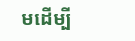មដើម្បី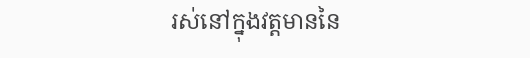រស់នៅក្នុងវត្តមាននៃ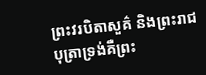ព្រះវរបិតាសួគ៌ និងព្រះរាជបុត្រាទ្រង់គឺព្រះ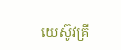យេស៊ូវគ្រី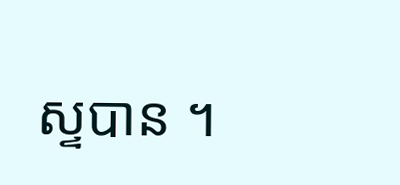ស្ទបាន ។